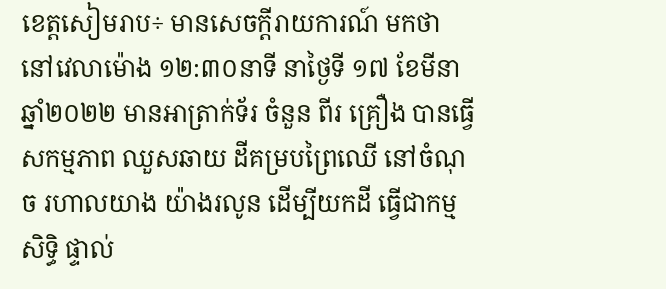ខេត្តសៀមរាប÷ មានសេចក្តីរាយការណ៍ មកថា នៅវេលាម៉ោង ១២:៣០នាទី នាថ្ងៃទី ១៧ ខែមីនា ឆ្នាំ២០២២ មានអាត្រាក់ទ័រ ចំនួន ពីរ គ្រឿង បានធ្វើសកម្មភាព ឈួសឆាយ ដីគម្របព្រៃឈើ នៅចំណុច រហាលយាង យ៉ាងរលូន ដើម្បីយកដី ធ្វើជាកម្មសិទ្ធិ ផ្ទាល់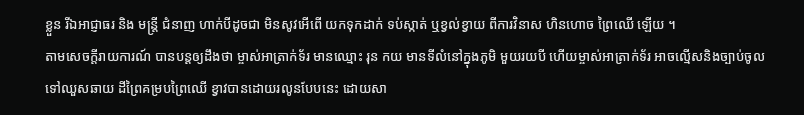ខ្លួន រីឯអាជ្ញាធរ និង មន្រ្តី ជំនាញ ហាក់បីដូចជា មិនសូវអើពើ យកទុកដាក់ ទប់ស្កាត់ ឬខ្វល់ខ្វាយ ពីការវិនាស ហិនហោច ព្រៃឈើ ឡើយ ។
តាមសេចក្តីរាយការណ៍ បានបន្តឲ្យដឹងថា ម្ចាស់អាត្រាក់ទ័រ មានឈ្មោះ រុន កយ មានទីលំនៅក្នុងភូមិ មួយរយបី ហើយម្ចាស់អាត្រាក់ទ័រ អាចល្មើសនិងច្បាប់ចូលទៅឈួសឆាយ ដីព្រៃគម្របព្រៃឈើ ខ្វាវបានដោយរលូនបែបនេះ ដោយសា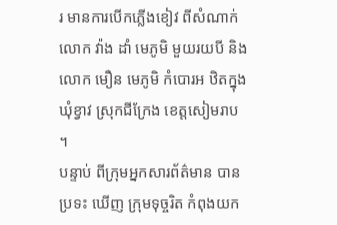រ មានការបើកភ្លើងខៀវ ពីសំណាក់លោក វ៉ាង ដាំ មេភូមិ មួយរយបី និង លោក មឿន មេភូមិ កំបោរអ ឋិតក្នុង ឃុំខ្វាវ ស្រុកជីក្រែង ខេត្តសៀមរាប ។
បន្ទាប់ ពីក្រុមអ្នកសារព័ត៌មាន បានប្រទះ ឃើញ ក្រុមទុច្ចរិត កំពុងយក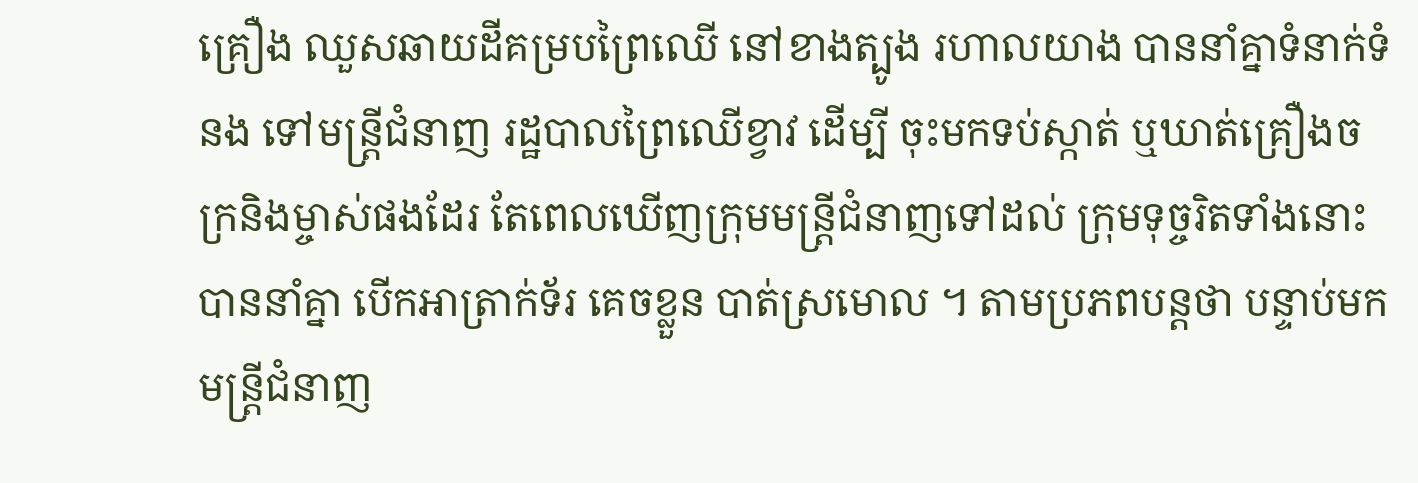គ្រឿង ឈួសឆាយដីគម្របព្រៃឈើ នៅខាងត្បូង រហាលយាង បាននាំគ្នាទំនាក់ទំនង ទៅមន្រ្តីជំនាញ រដ្ឋបាលព្រៃឈើខ្វាវ ដើម្បី ចុះមកទប់ស្កាត់ ឬឃាត់គ្រឿងចក្រនិងម្ចាស់ផងដែរ តែពេលឃើញក្រុមមន្រ្តីជំនាញទៅដល់ ក្រុមទុច្ចរិតទាំងនោះ បាននាំគ្នា បើកអាត្រាក់ទ័រ គេចខ្លួន បាត់ស្រមោល ។ តាមប្រភពបន្តថា បន្ទាប់មក មន្ត្រីជំនាញ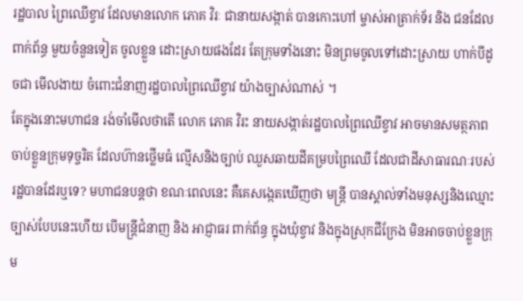រដ្ឋបាល ព្រៃឈើខ្វាវ ដែលមានលោក ភោគ វិរៈ ជានាយសង្កាត់ បានកោះហៅ ម្ចាស់អាត្រាក់ទ័រ និង ជនដែលពាក់ព័ន្ធ មួយចំនួនទៀត ចូលខ្លួន ដោះស្រាយផងដែរ តែក្រុមទាំងនោះ មិនព្រមចូលទៅដោះស្រាយ ហាក់បីដូចជា មើលងាយ ចំពោះជំនាញរដ្ឋបាលព្រៃឈើខ្វាវ យ៉ាងច្បាស់ណាស់ ។
តែក្នុងនោះមហាជន រង់ចាំមើលថាតើ លោក ភោគ វិរះ នាយសង្កាត់រដ្ឋបាលព្រៃឈើខ្វាវ អាចមានសមត្ថភាព ចាប់ខ្លួនក្រុមទុច្ចរិត ដែលហ៊ានថ្លើមធំ ល្មើសនិងច្បាប់ ឈួសឆាយដីគម្របព្រៃឈើ ដែលជាដីសាធារណៈរបស់រដ្ឋបានដែរឬទេ? មហាជនបន្តថា ខណៈពេលនេះ គឺគេសង្កេតឃើញថា មន្ត្រី បានស្គាល់ទាំងមនុស្សនិងឈ្មោះ ច្បាស់បែបនេះហើយ បើមន្រ្តីជំនាញ និង អាជ្ញាធរ ពាក់ព័ន្ធ ក្នុងឃុំខ្វាវ និងក្នុងស្រុកជីក្រែង មិនអាចចាប់ខ្លួនក្រុម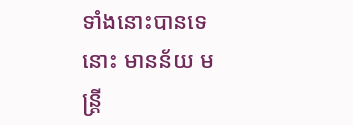ទាំងនោះបានទេ នោះ មានន័យ មន្រ្តី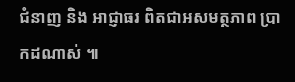ជំនាញ និង អាជ្ញាធរ ពិតជាអសមត្ថភាព ប្រាកដណាស់ ៕